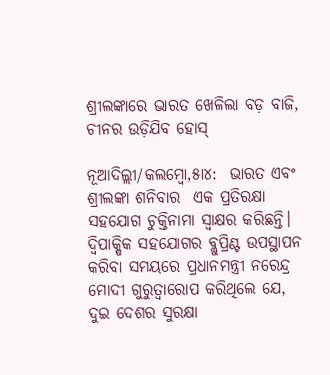ଶ୍ରୀଲଙ୍କାରେ ଭାରତ ଖେଳିଲା ବଡ଼ ବାଜି, ଚୀନର ଉଡ଼ିଯିବ ହୋସ୍

ନୂଆଦିଲ୍ଲୀ/କଲମ୍ବୋ,୫ା୪:  ଭାରତ ଏବଂ ଶ୍ରୀଲଙ୍କା ଶନିବାର  ଏକ ପ୍ରତିରକ୍ଷା ସହଯୋଗ ଚୁକ୍ତିନାମା ସ୍ୱାକ୍ଷର କରିଛନ୍ତି। ଦ୍ୱିପାକ୍ଷିକ ସହଯୋଗର ବ୍ଲୁପ୍ରିଣ୍ଟ ଉପସ୍ଥାପନ କରିବା ସମୟରେ ପ୍ରଧାନମନ୍ତ୍ରୀ ନରେନ୍ଦ୍ର ମୋଦୀ ଗୁରୁତ୍ୱାରୋପ କରିଥିଲେ ଯେ, ଦୁଇ ଦେଶର ସୁରକ୍ଷା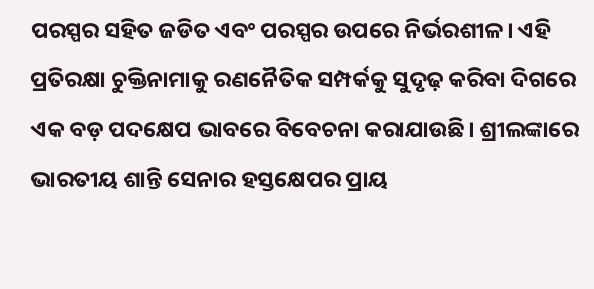ପରସ୍ପର ସହିତ ଜଡିତ ଏବଂ ପରସ୍ପର ଉପରେ ନିର୍ଭରଶୀଳ। ଏହି ପ୍ରତିରକ୍ଷା ଚୁକ୍ତିନାମାକୁ ରଣନୈତିକ ସମ୍ପର୍କକୁ ସୁଦୃଢ଼ କରିବା ଦିଗରେ ଏକ ବଡ଼ ପଦକ୍ଷେପ ଭାବରେ ବିବେଚନା କରାଯାଉଛି। ଶ୍ରୀଲଙ୍କାରେ ଭାରତୀୟ ଶାନ୍ତି ସେନାର ହସ୍ତକ୍ଷେପର ପ୍ରାୟ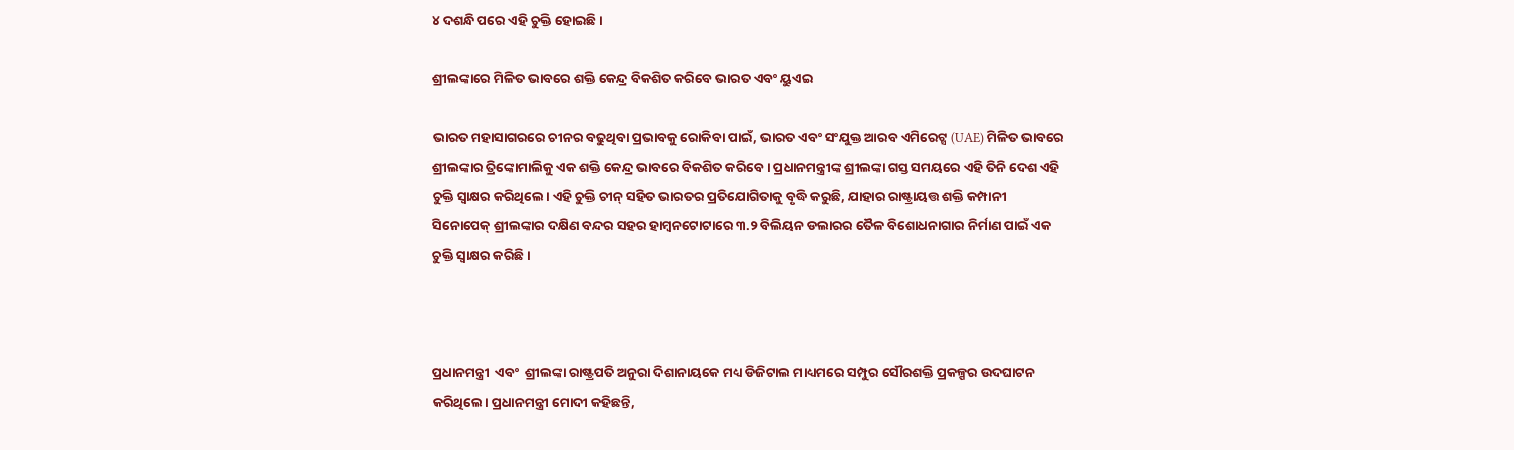୪ ଦଶନ୍ଧି ପରେ ଏହି ଚୁକ୍ତି ହୋଇଛି।

ଶ୍ରୀଲଙ୍କାରେ ମିଳିତ ଭାବରେ ଶକ୍ତି କେନ୍ଦ୍ର ବିକଶିତ କରିବେ ଭାରତ ଏବଂ ୟୁଏଇ

ଭାରତ ମହାସାଗରରେ ଚୀନର ବଢୁଥିବା ପ୍ରଭାବକୁ ରୋକିବା ପାଇଁ, ଭାରତ ଏବଂ ସଂଯୁକ୍ତ ଆରବ ଏମିରେଟ୍ସ (UAE) ମିଳିତ ଭାବରେ ଶ୍ରୀଲଙ୍କାର ତ୍ରିଙ୍କୋମାଲିକୁ ଏକ ଶକ୍ତି କେନ୍ଦ୍ର ଭାବରେ ବିକଶିତ କରିବେ। ପ୍ରଧାନମନ୍ତ୍ରୀଙ୍କ ଶ୍ରୀଲଙ୍କା ଗସ୍ତ ସମୟରେ ଏହି ତିନି ଦେଶ ଏହି ଚୁକ୍ତି ସ୍ୱାକ୍ଷର କରିଥିଲେ। ଏହି ଚୁକ୍ତି ଚୀନ୍ ସହିତ ଭାରତର ପ୍ରତିଯୋଗିତାକୁ ବୃଦ୍ଧି କରୁଛି, ଯାହାର ରାଷ୍ଟ୍ରାୟତ୍ତ ଶକ୍ତି କମ୍ପାନୀ ସିନୋପେକ୍ ଶ୍ରୀଲଙ୍କାର ଦକ୍ଷିଣ ବନ୍ଦର ସହର ହାମ୍ବନଟୋଟାରେ ୩.୨ ବିଲିୟନ ଡଲାରର ତୈଳ ବିଶୋଧନାଗାର ନିର୍ମାଣ ପାଇଁ ଏକ ଚୁକ୍ତି ସ୍ୱାକ୍ଷର କରିଛି।



ପ୍ରଧାନମନ୍ତ୍ରୀ  ଏବଂ  ଶ୍ରୀଲଙ୍କା ରାଷ୍ଟ୍ରପତି ଅନୁରା ଦିଶାନାୟକେ ମଧ୍ୟ ଡିଜିଟାଲ ମାଧ୍ୟମରେ ସମ୍ପୁର ସୌରଶକ୍ତି ପ୍ରକଳ୍ପର ଉଦଘାଟନ କରିଥିଲେ। ପ୍ରଧାନମନ୍ତ୍ରୀ ମୋଦୀ କହିଛନ୍ତି,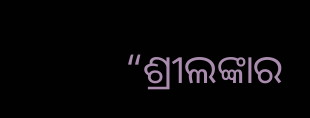“ଶ୍ରୀଲଙ୍କାର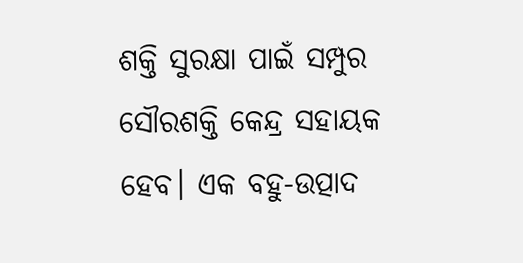ଶକ୍ତି ସୁରକ୍ଷା ପାଇଁ ସମ୍ପୁର ସୌରଶକ୍ତି କେନ୍ଦ୍ର ସହାୟକ ହେବ। ଏକ ବହୁ-ଉତ୍ପାଦ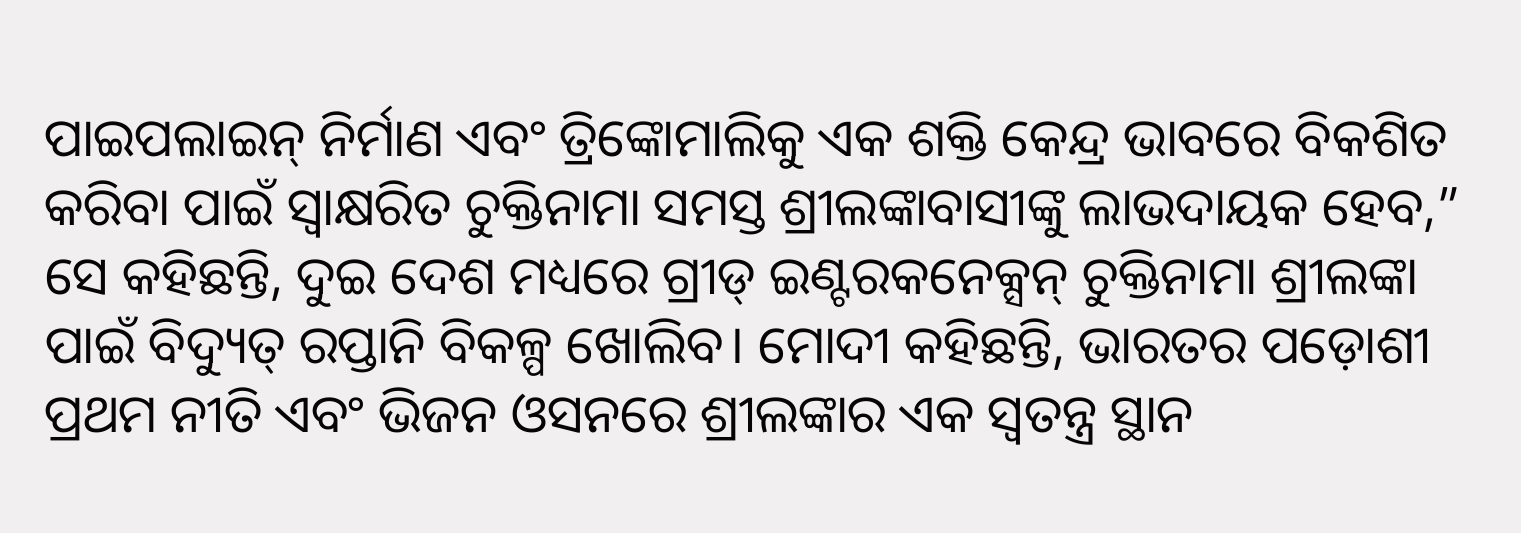ପାଇପଲାଇନ୍ ନିର୍ମାଣ ଏବଂ ତ୍ରିଙ୍କୋମାଲିକୁ ଏକ ଶକ୍ତି କେନ୍ଦ୍ର ଭାବରେ ବିକଶିତ କରିବା ପାଇଁ ସ୍ୱାକ୍ଷରିତ ଚୁକ୍ତିନାମା ସମସ୍ତ ଶ୍ରୀଲଙ୍କାବାସୀଙ୍କୁ ଲାଭଦାୟକ ହେବ,” ସେ କହିଛନ୍ତି, ଦୁଇ ଦେଶ ମଧ୍ୟରେ ଗ୍ରୀଡ୍ ଇଣ୍ଟରକନେକ୍ସନ୍ ଚୁକ୍ତିନାମା ଶ୍ରୀଲଙ୍କା ପାଇଁ ବିଦ୍ୟୁତ୍ ରପ୍ତାନି ବିକଳ୍ପ ଖୋଲିବ। ମୋଦୀ କହିଛନ୍ତି, ଭାରତର ପଡ଼ୋଶୀ ପ୍ରଥମ ନୀତି ଏବଂ ଭିଜନ ଓସନରେ ଶ୍ରୀଲଙ୍କାର ଏକ ସ୍ୱତନ୍ତ୍ର ସ୍ଥାନ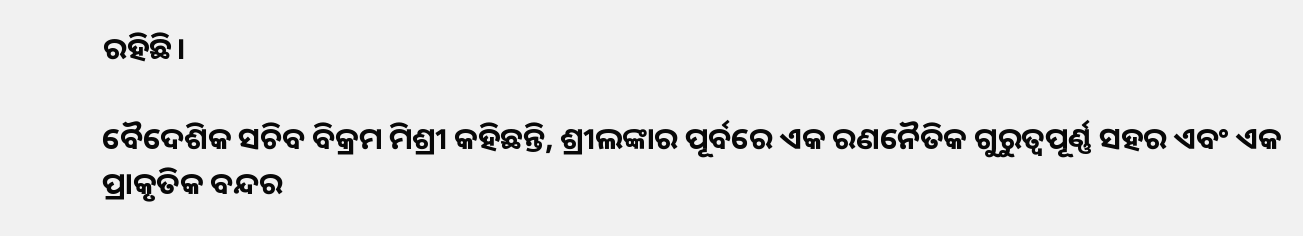ରହିଛି।

ବୈଦେଶିକ ସଚିବ ବିକ୍ରମ ମିଶ୍ରୀ କହିଛନ୍ତି, ଶ୍ରୀଲଙ୍କାର ପୂର୍ବରେ ଏକ ରଣନୈତିକ ଗୁରୁତ୍ୱପୂର୍ଣ୍ଣ ସହର ଏବଂ ଏକ ପ୍ରାକୃତିକ ବନ୍ଦର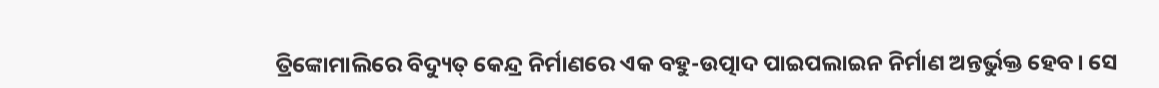ତ୍ରିଙ୍କୋମାଲିରେ ବିଦ୍ୟୁତ୍ କେନ୍ଦ୍ର ନିର୍ମାଣରେ ଏକ ବହୁ-ଉତ୍ପାଦ ପାଇପଲାଇନ ନିର୍ମାଣ ଅନ୍ତର୍ଭୁକ୍ତ ହେବ। ସେ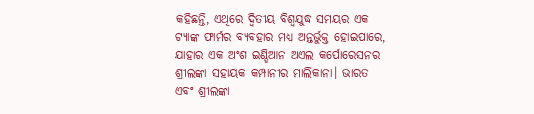କହିଛନ୍ତି, ଏଥିରେ ଦ୍ୱିତୀୟ ବିଶ୍ୱଯୁଦ୍ଧ ସମୟର ଏକ ଟ୍ୟାଙ୍କ ଫାର୍ମର ବ୍ୟବହାର ମଧ୍ୟ ଅନ୍ତର୍ଭୁକ୍ତ ହୋଇପାରେ, ଯାହାର ଏକ ଅଂଶ ଇଣ୍ଡିଆନ ଅଏଲ କର୍ପୋରେସନର ଶ୍ରୀଲଙ୍କା ସହାୟକ କମ୍ପାନୀର ମାଲିକାନା। ଭାରତ ଏବଂ ଶ୍ରୀଲଙ୍କା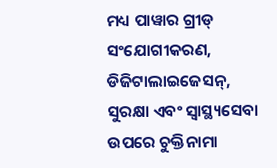ମଧ୍ୟ ପାୱାର ଗ୍ରୀଡ୍ ସଂଯୋଗୀକରଣ, ଡିଜିଟାଲାଇଜେସନ୍, ସୁରକ୍ଷା ଏବଂ ସ୍ୱାସ୍ଥ୍ୟସେବା ଉପରେ ଚୁକ୍ତିନାମା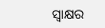ସ୍ୱାକ୍ଷର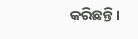କରିଛନ୍ତି।